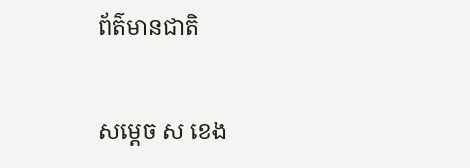ព័ត៌មានជាតិ

សម្ដេច ស ខេង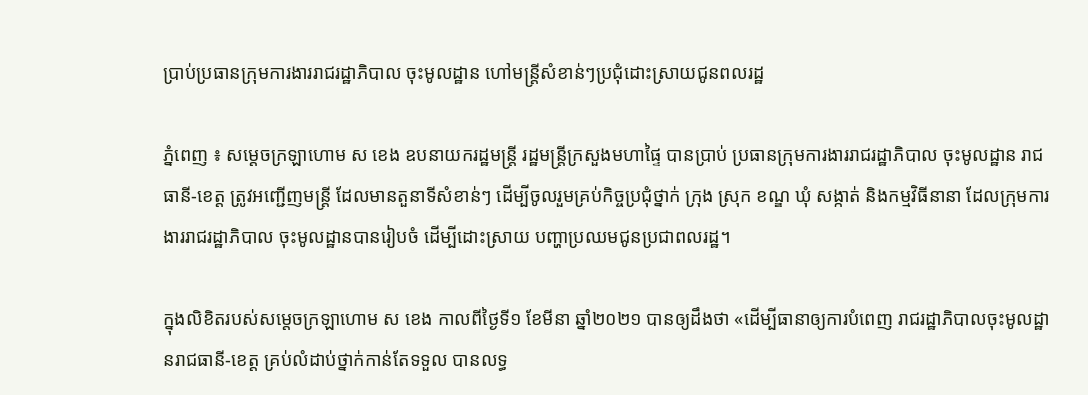ប្រាប់ប្រធានក្រុមការងាររាជរដ្ឋាភិបាល ចុះមូលដ្ឋាន ហៅមន្ដ្រីសំខាន់ៗប្រជុំដោះស្រាយជូនពលរដ្ឋ

ភ្នំពេញ ៖ សម្ដេចក្រឡាហោម ស ខេង ឧបនាយករដ្ឋមន្ដ្រី រដ្ឋមន្ដ្រីក្រសួងមហាផ្ទៃ បានប្រាប់ ប្រធានក្រុមការងាររាជរដ្ឋាភិបាល ចុះមូលដ្ឋាន រាជធានី-ខេត្ត ត្រូវអញ្ជើញមន្ដ្រី ដែលមានតួនាទីសំខាន់ៗ ដើម្បីចូលរួមគ្រប់កិច្ចប្រជុំថ្នាក់ ក្រុង ស្រុក ខណ្ឌ ឃុំ សង្កាត់ និងកម្មវិធីនានា ដែលក្រុមការងាររាជរដ្ឋាភិបាល ចុះមូលដ្ឋានបានរៀបចំ ដើម្បីដោះស្រាយ បញ្ហាប្រឈមជូនប្រជាពលរដ្ឋ។

ក្នុងលិខិតរបស់សម្ដេចក្រឡាហោម ស ខេង កាលពីថ្ងៃទី១ ខែមីនា ឆ្នាំ២០២១ បានឲ្យដឹងថា «ដើម្បីធានាឲ្យការបំពេញ រាជរដ្ឋាភិបាលចុះមូលដ្ឋានរាជធានី-ខេត្ត គ្រប់លំដាប់ថ្នាក់កាន់តែទទួល បានលទ្ធ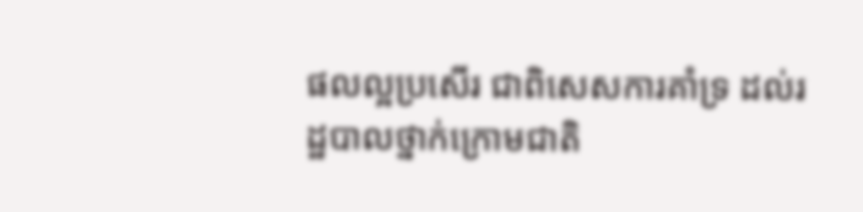ផលល្អប្រសើរ ជាពិសេសការគាំទ្រ ដល់រដ្ឋបាលថ្នាក់ក្រោមជាតិ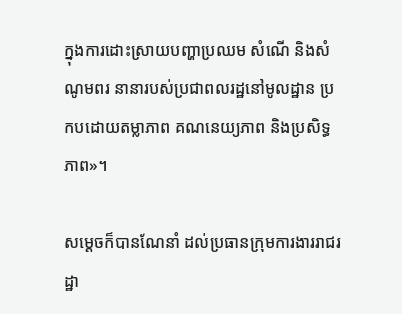ក្នុងការដោះស្រាយបញ្ហាប្រឈម សំណើ និងសំណូមពរ នានារបស់ប្រជាពលរដ្ឋនៅមូលដ្ឋាន ប្រកបដោយតម្លាភាព គណនេយ្យភាព និងប្រសិទ្ធភាព»។

សម្ដេចក៏បានណែនាំ ដល់ប្រធានក្រុមការងាររាជរដ្ឋា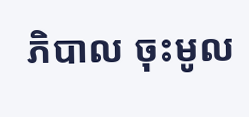ភិបាល ចុះមូល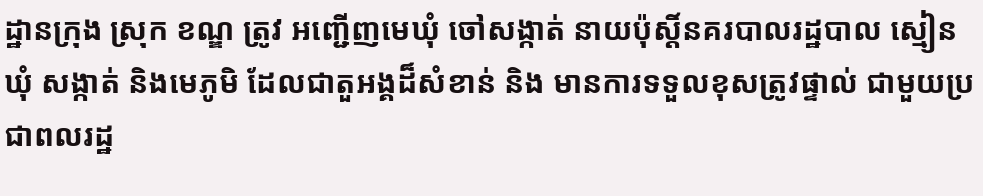ដ្ឋានក្រុង ស្រុក ខណ្ឌ ត្រូវ អញ្ជើញមេឃុំ ចៅសង្កាត់ នាយប៉ុស្តិ៍នគរបាលរដ្ឋបាល ស្មៀនឃុំ សង្កាត់ និងមេភូមិ ដែលជាតួអង្គដ៏សំខាន់ និង មានការទទួលខុសត្រូវផ្ទាល់ ជាមួយប្រជាពលរដ្ឋ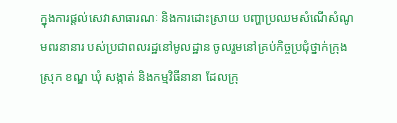ក្នុងការផ្តល់សេវាសាធារណៈ និងការដោះស្រាយ បញ្ហាប្រឈមសំណើសំណូមពរនានារ បស់ប្រជាពលរដ្ឋនៅមូលដ្ឋាន ចូលរួមនៅគ្រប់កិច្ចប្រជុំថ្នាក់ក្រុង ស្រុក ខណ្ឌ ឃុំ សង្កាត់ និងកម្មវិធីនានា ដែលក្រុ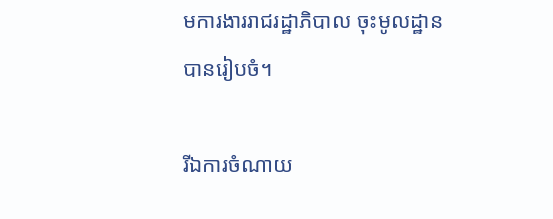មការងាររាជរដ្ឋាភិបាល ចុះមូលដ្ឋានបានរៀបចំ។

រីឯការចំណាយ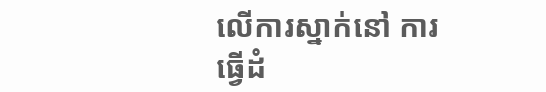លើការស្នាក់នៅ ការធ្វើដំ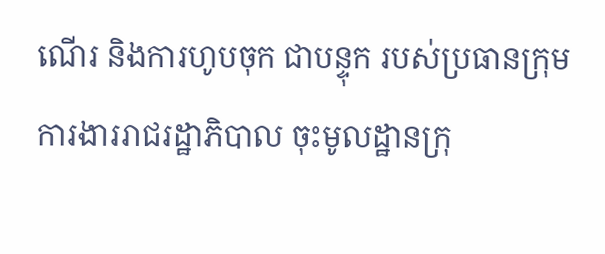ណើរ និងការហូបចុក ជាបន្ទុក របស់ប្រធានក្រុមការងាររាជរដ្ឋាភិបាល ចុះមូលដ្ឋានក្រុ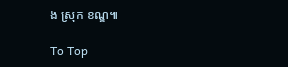ង ស្រុក ខណ្ឌ៕

To Top